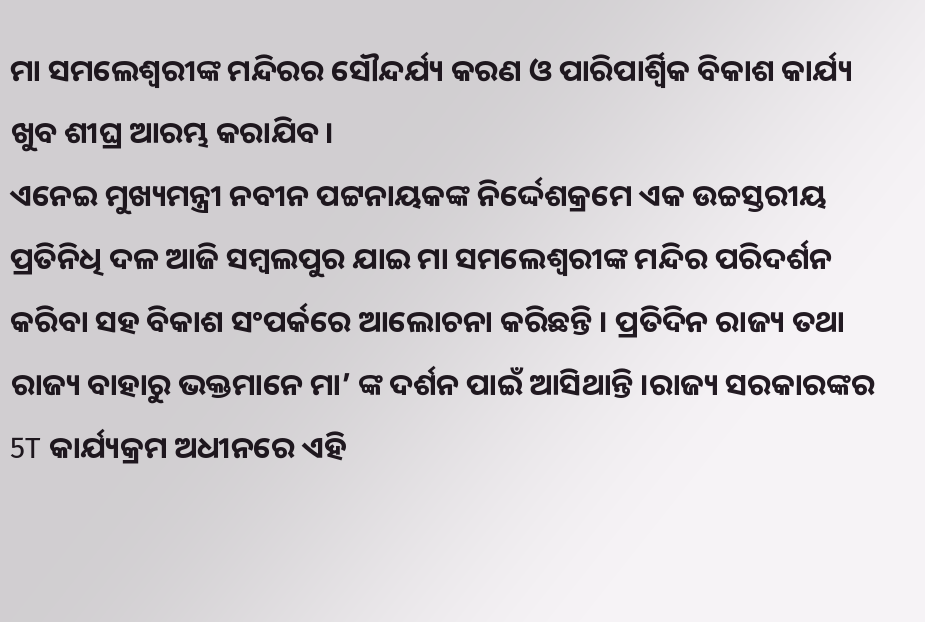ମା ସମଲେଶ୍ୱରୀଙ୍କ ମନ୍ଦିରର ସୌନ୍ଦର୍ଯ୍ୟ କରଣ ଓ ପାରିପାର୍ଶ୍ୱିକ ବିକାଶ କାର୍ଯ୍ୟ ଖୁବ ଶୀଘ୍ର ଆରମ୍ଭ କରାଯିବ।
ଏନେଇ ମୁଖ୍ୟମନ୍ତ୍ରୀ ନବୀନ ପଟ୍ଟନାୟକଙ୍କ ନିର୍ଦ୍ଦେଶକ୍ରମେ ଏକ ଉଚ୍ଚସ୍ତରୀୟ ପ୍ରତିନିଧି ଦଳ ଆଜି ସମ୍ବଲପୁର ଯାଇ ମା ସମଲେଶ୍ୱରୀଙ୍କ ମନ୍ଦିର ପରିଦର୍ଶନ କରିବା ସହ ବିକାଶ ସଂପର୍କରେ ଆଲୋଚନା କରିଛନ୍ତି । ପ୍ରତିଦିନ ରାଜ୍ୟ ତଥା ରାଜ୍ୟ ବାହାରୁ ଭକ୍ତମାନେ ମା’ ଙ୍କ ଦର୍ଶନ ପାଇଁ ଆସିଥାନ୍ତି ।ରାଜ୍ୟ ସରକାରଙ୍କର 5T କାର୍ଯ୍ୟକ୍ରମ ଅଧୀନରେ ଏହି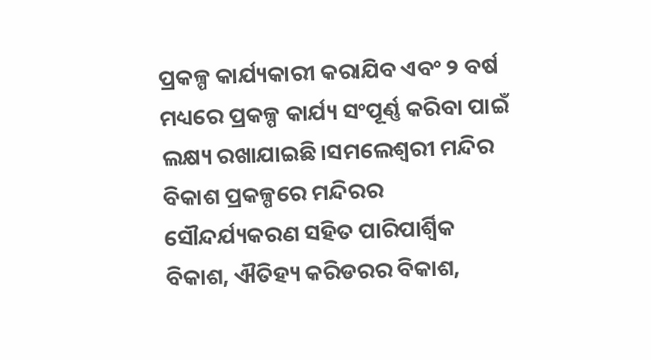ପ୍ରକଳ୍ପ କାର୍ଯ୍ୟକାରୀ କରାଯିବ ଏବଂ ୨ ବର୍ଷ ମଧ୍ୟରେ ପ୍ରକଳ୍ପ କାର୍ଯ୍ୟ ସଂପୂର୍ଣ୍ଣ କରିବା ପାଇଁ ଲକ୍ଷ୍ୟ ରଖାଯାଇଛି।ସମଲେଶ୍ୱରୀ ମନ୍ଦିର ବିକାଶ ପ୍ରକଳ୍ପରେ ମନ୍ଦିରର ସୌନ୍ଦର୍ଯ୍ୟକରଣ ସହିତ ପାରିପାର୍ଶ୍ୱିକ ବିକାଶ, ଐତିହ୍ୟ କରିଡରର ବିକାଶ,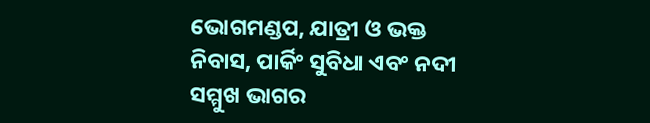ଭୋଗମଣ୍ଡପ, ଯାତ୍ରୀ ଓ ଭକ୍ତ ନିବାସ, ପାର୍କିଂ ସୁବିଧା ଏବଂ ନଦୀ ସମ୍ମୁଖ ଭାଗର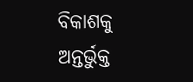ବିକାଶକୁ ଅନ୍ତର୍ଭୁକ୍ତ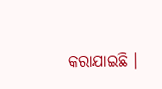କରାଯାଇଛି ।